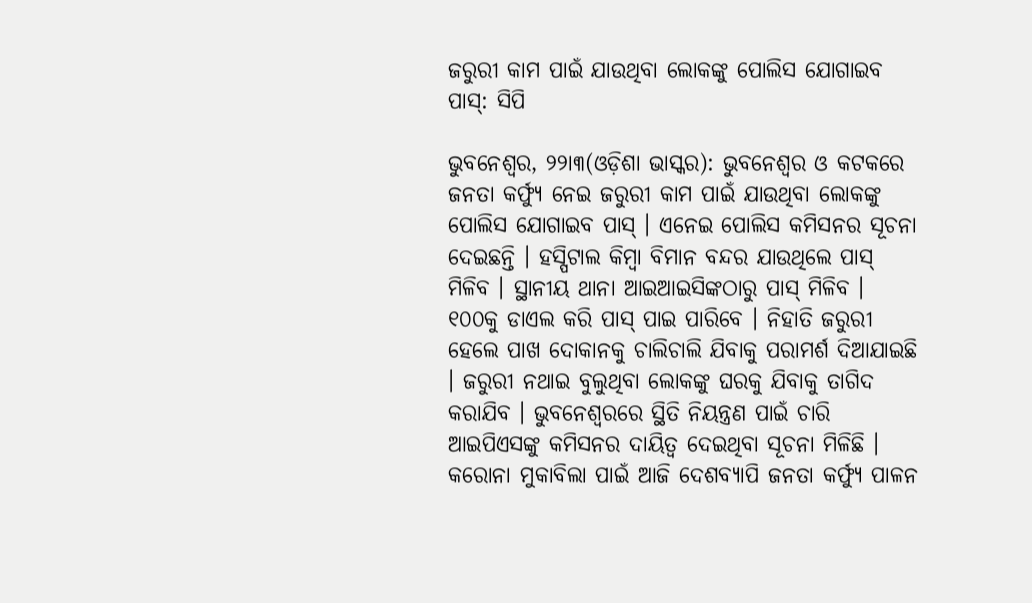ଜରୁରୀ କାମ ପାଇଁ ଯାଉଥିବା ଲୋକଙ୍କୁ ପୋଲିସ ଯୋଗାଇବ ପାସ୍: ସିପି

ଭୁବନେଶ୍ୱର, ୨୨ା୩(ଓଡ଼ିଶା ଭାସ୍କର): ଭୁବନେଶ୍ୱର ଓ କଟକରେ ଜନତା କର୍ଫ୍ୟୁ ନେଇ ଜରୁରୀ କାମ ପାଇଁ ଯାଉଥିବା ଲୋକଙ୍କୁ ପୋଲିସ ଯୋଗାଇବ ପାସ୍ । ଏନେଇ ପୋଲିସ କମିସନର ସୂଚନା ଦେଇଛନ୍ତି । ହସ୍ପିଟାଲ କିମ୍ବା ବିମାନ ବନ୍ଦର ଯାଉଥିଲେ ପାସ୍ ମିଳିବ । ସ୍ଥାନୀୟ ଥାନା ଆଇଆଇସିଙ୍କଠାରୁ ପାସ୍ ମିଳିବ । ୧୦୦କୁ ଡାଏଲ କରି ପାସ୍ ପାଇ ପାରିବେ । ନିହାତି ଜରୁରୀ ହେଲେ ପାଖ ଦୋକାନକୁ ଚାଲିଚାଲି ଯିବାକୁ ପରାମର୍ଶ ଦିଆଯାଇଛି । ଜରୁରୀ ନଥାଇ ବୁଲୁଥିବା ଲୋକଙ୍କୁ ଘରକୁ ଯିବାକୁ ତାଗିଦ କରାଯିବ । ଭୁବନେଶ୍ୱରରେ ସ୍ଥିତି ନିୟନ୍ତ୍ରଣ ପାଇଁ ଚାରି ଆଇପିଏସଙ୍କୁ କମିସନର ଦାୟିତ୍ୱ ଦେଇଥିବା ସୂଚନା ମିଳିଛି ।
କରୋନା ମୁକାବିଲା ପାଇଁ ଆଜି ଦେଶବ୍ୟାପି ଜନତା କର୍ଫ୍ୟୁ ପାଳନ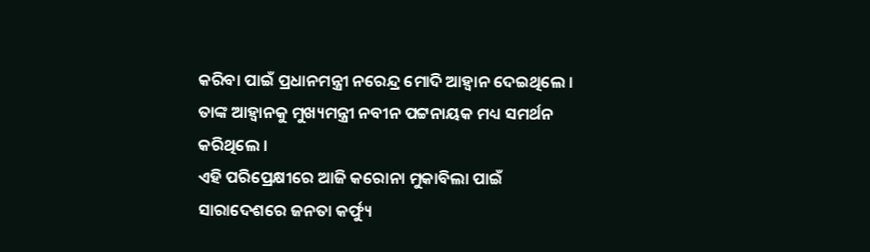କରିବା ପାଇଁ ପ୍ରଧାନମନ୍ତ୍ରୀ ନରେନ୍ଦ୍ର ମୋଦି ଆହ୍ୱାନ ଦେଇଥିଲେ । ତାଙ୍କ ଆହ୍ୱାନକୁ ମୁଖ୍ୟମନ୍ତ୍ରୀ ନବୀନ ପଟ୍ଟନାୟକ ମଧ୍ୟ ସମର୍ଥନ କରିଥିଲେ ।
ଏହି ପରିପ୍ରେକ୍ଷୀରେ ଆଜି କରୋନା ମୁକାବିଲା ପାଇଁ ସାରାଦେଶରେ ଜନତା କର୍ଫ୍ୟୁ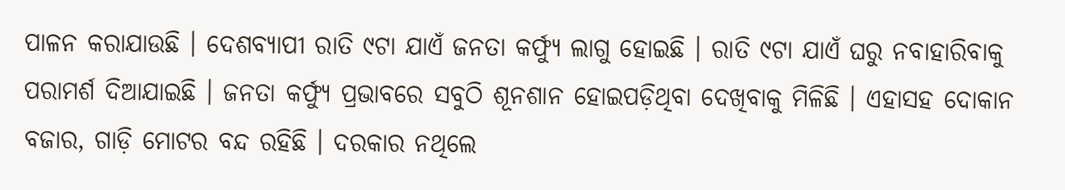ପାଳନ କରାଯାଉଛି । ଦେଶବ୍ୟାପୀ ରାତି ୯ଟା ଯାଏଁ ଜନତା କର୍ଫ୍ୟୁ ଲାଗୁ ହୋଇଛି । ରାତି ୯ଟା ଯାଏଁ ଘରୁ ନବାହାରିବାକୁ ପରାମର୍ଶ ଦିଆଯାଇଛି । ଜନତା କର୍ଫ୍ୟୁ ପ୍ରଭାବରେ ସବୁଠି ଶୂନଶାନ ହୋଇପଡ଼ିଥିବା ଦେଖିବାକୁ ମିଳିଛି । ଏହାସହ ଦୋକାନ ବଜାର, ଗାଡ଼ି ମୋଟର ବନ୍ଦ ରହିଛି । ଦରକାର ନଥିଲେ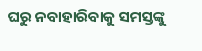ଘରୁ ନବାହାରିବାକୁ ସମସ୍ତଙ୍କୁ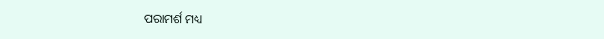ପରାମର୍ଶ ମଧ୍ୟ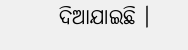ଦିଆଯାଇଛି ।